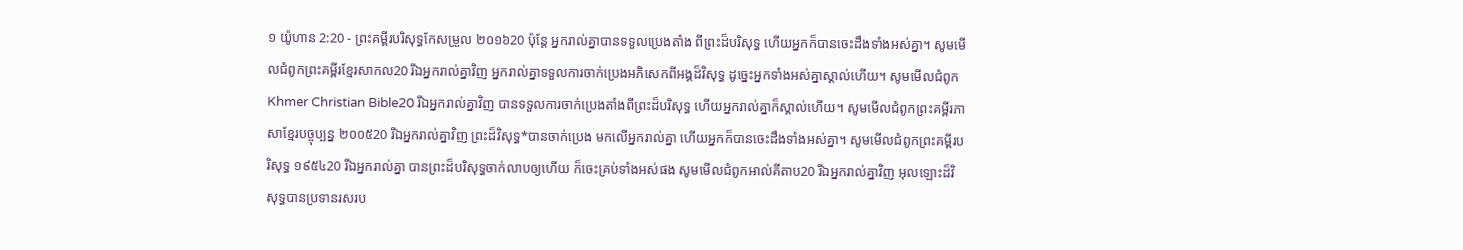១ យ៉ូហាន 2:20 - ព្រះគម្ពីរបរិសុទ្ធកែសម្រួល ២០១៦20 ប៉ុន្ដែ អ្នករាល់គ្នាបានទទួលប្រេងតាំង ពីព្រះដ៏បរិសុទ្ធ ហើយអ្នកក៏បានចេះដឹងទាំងអស់គ្នា។ សូមមើលជំពូកព្រះគម្ពីរខ្មែរសាកល20 រីឯអ្នករាល់គ្នាវិញ អ្នករាល់គ្នាទទួលការចាក់ប្រេងអភិសេកពីអង្គដ៏វិសុទ្ធ ដូច្នេះអ្នកទាំងអស់គ្នាស្គាល់ហើយ។ សូមមើលជំពូកKhmer Christian Bible20 រីឯអ្នករាល់គ្នាវិញ បានទទួលការចាក់ប្រេងតាំងពីព្រះដ៏បរិសុទ្ធ ហើយអ្នករាល់គ្នាក៏ស្គាល់ហើយ។ សូមមើលជំពូកព្រះគម្ពីរភាសាខ្មែរបច្ចុប្បន្ន ២០០៥20 រីឯអ្នករាល់គ្នាវិញ ព្រះដ៏វិសុទ្ធ*បានចាក់ប្រេង មកលើអ្នករាល់គ្នា ហើយអ្នកក៏បានចេះដឹងទាំងអស់គ្នា។ សូមមើលជំពូកព្រះគម្ពីរបរិសុទ្ធ ១៩៥៤20 រីឯអ្នករាល់គ្នា បានព្រះដ៏បរិសុទ្ធចាក់លាបឲ្យហើយ ក៏ចេះគ្រប់ទាំងអស់ផង សូមមើលជំពូកអាល់គីតាប20 រីឯអ្នករាល់គ្នាវិញ អុលឡោះដ៏វិសុទ្ធបានប្រទានរសរប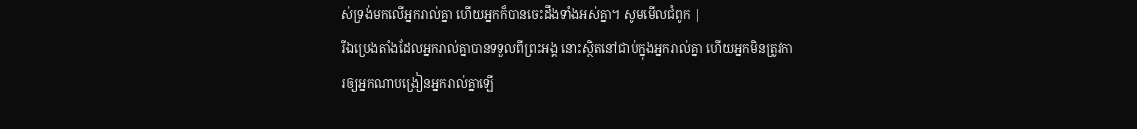ស់ទ្រង់មកលើអ្នករាល់គ្នា ហើយអ្នកក៏បានចេះដឹងទាំងអស់គ្នា។ សូមមើលជំពូក |
រីឯប្រេងតាំងដែលអ្នករាល់គ្នាបានទទួលពីព្រះអង្គ នោះស្ថិតនៅជាប់ក្នុងអ្នករាល់គ្នា ហើយអ្នកមិនត្រូវការឲ្យអ្នកណាបង្រៀនអ្នករាល់គ្នាឡើ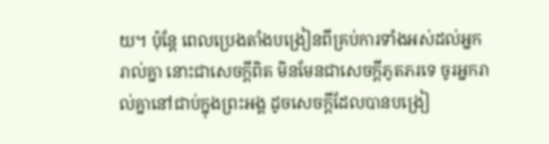យ។ ប៉ុន្តែ ពេលប្រេងតាំងបង្រៀនពីគ្រប់ការទាំងអស់ដល់អ្នករាល់គ្នា នោះជាសេចក្ដីពិត មិនមែនជាសេចក្ដីភូតភរទេ ចូរអ្នករាល់គ្នានៅជាប់ក្នុងព្រះអង្គ ដូចសេចក្ដីដែលបានបង្រៀ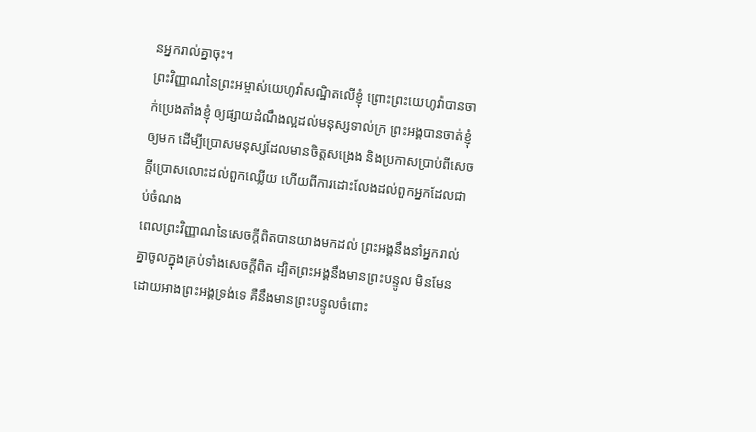នអ្នករាល់គ្នាចុះ។
ព្រះវិញ្ញាណនៃព្រះអម្ចាស់យេហូវ៉ាសណ្ឋិតលើខ្ញុំ ព្រោះព្រះយេហូវ៉ាបានចាក់ប្រេងតាំងខ្ញុំ ឲ្យផ្សាយដំណឹងល្អដល់មនុស្សទាល់ក្រ ព្រះអង្គបានចាត់ខ្ញុំឲ្យមក ដើម្បីប្រោសមនុស្សដែលមានចិត្តសង្រេង និងប្រកាសប្រាប់ពីសេចក្ដីប្រោសលោះដល់ពួកឈ្លើយ ហើយពីការដោះលែងដល់ពួកអ្នកដែលជាប់ចំណង
ពេលព្រះវិញ្ញាណនៃសេចក្តីពិតបានយាងមកដល់ ព្រះអង្គនឹងនាំអ្នករាល់គ្នាចូលក្នុងគ្រប់ទាំងសេចក្តីពិត ដ្បិតព្រះអង្គនឹងមានព្រះបន្ទូល មិនមែនដោយអាងព្រះអង្គទ្រង់ទេ គឺនឹងមានព្រះបន្ទូលចំពោះ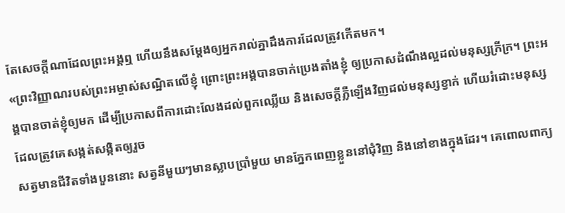តែសេចក្តីណាដែលព្រះអង្គឮ ហើយនឹងសម្តែងឲ្យអ្នករាល់គ្នាដឹងការដែលត្រូវកើតមក។
«ព្រះវិញ្ញាណរបស់ព្រះអម្ចាស់សណ្ឋិតលើខ្ញុំ ព្រោះព្រះអង្គបានចាក់ប្រេងតាំងខ្ញុំ ឲ្យប្រកាសដំណឹងល្អដល់មនុស្សក្រីក្រ។ ព្រះអង្គបានចាត់ខ្ញុំឲ្យមក ដើម្បីប្រកាសពីការដោះលែងដល់ពួកឈ្លើយ និងសេចក្តីភ្លឺឡើងវិញដល់មនុស្សខ្វាក់ ហើយរំដោះមនុស្សដែលត្រូវគេសង្កត់សង្កិតឲ្យរួច
សត្វមានជីវិតទាំងបួននោះ សត្វនីមួយៗមានស្លាបប្រាំមួយ មានភ្នែកពេញខ្លួននៅជុំវិញ និងនៅខាងក្នុងដែរ។ គេពោលពាក្យ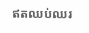ឥតឈប់ឈរ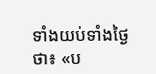ទាំងយប់ទាំងថ្ងៃថា៖ «ប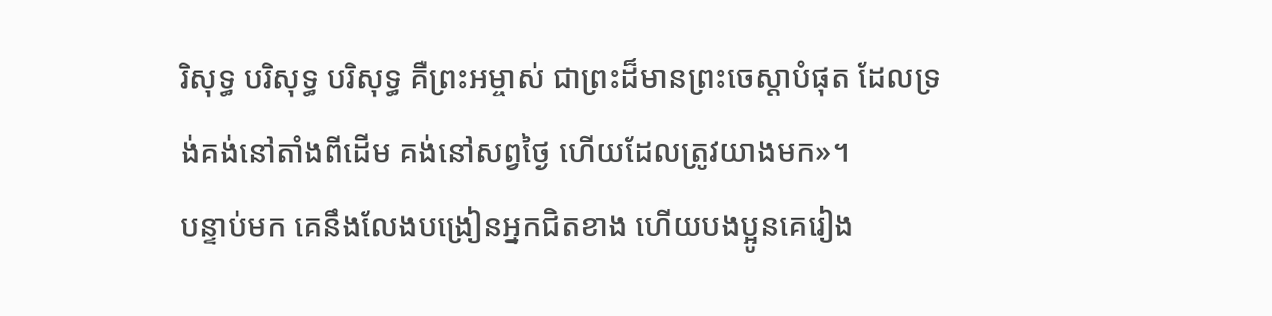រិសុទ្ធ បរិសុទ្ធ បរិសុទ្ធ គឺព្រះអម្ចាស់ ជាព្រះដ៏មានព្រះចេស្តាបំផុត ដែលទ្រង់គង់នៅតាំងពីដើម គង់នៅសព្វថ្ងៃ ហើយដែលត្រូវយាងមក»។
បន្ទាប់មក គេនឹងលែងបង្រៀនអ្នកជិតខាង ហើយបងប្អូនគេរៀង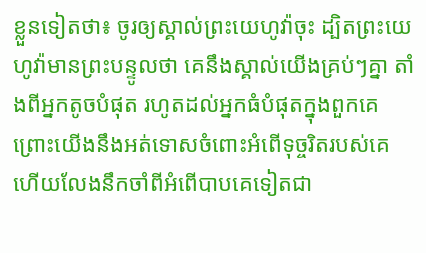ខ្លួនទៀតថា៖ ចូរឲ្យស្គាល់ព្រះយេហូវ៉ាចុះ ដ្បិតព្រះយេហូវ៉ាមានព្រះបន្ទូលថា គេនឹងស្គាល់យើងគ្រប់ៗគ្នា តាំងពីអ្នកតូចបំផុត រហូតដល់អ្នកធំបំផុតក្នុងពួកគេ ព្រោះយើងនឹងអត់ទោសចំពោះអំពើទុច្ចរិតរបស់គេ ហើយលែងនឹកចាំពីអំពើបាបគេទៀតជា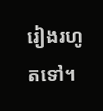រៀងរហូតទៅ។